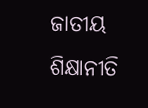ଜାତୀୟ ଶିକ୍ଷାନୀତି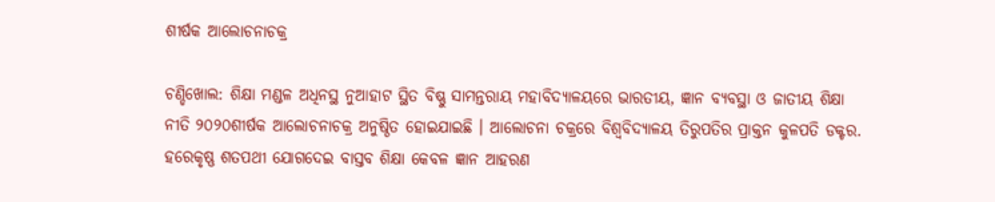ଶୀର୍ଷକ ଆଲୋଚନାଚକ୍ର

ଚଣ୍ଡିଖୋଲ: ଶିକ୍ଷା ମଣ୍ଡଳ ଅଧିନସ୍ଥ ନୁଆହାଟ ସ୍ଥିତ ବିଷ୍ଣୁ ସାମନ୍ତରାୟ ମହାବିଦ୍ୟାଳୟରେ ଭାରତୀୟ, ଜ୍ଞାନ ବ୍ୟବସ୍ଥା ଓ ଜାତୀୟ ଶିକ୍ଷା ନୀତି ୨୦୨୦ଶୀର୍ଷକ ଆଲୋଚନାଚକ୍ର ଅନୁଷ୍ଠିତ ହୋଇଯାଇଛି । ଆଲୋଚନା ଚକ୍ରରେ ବିଶ୍ୱବିଦ୍ୟାଳୟ ତିରୁପତିର ପ୍ରାକ୍ତନ କୁଳପତି ଡକ୍ଟର. ହରେକୃଷ୍ଣ ଶତପଥୀ ଯୋଗଦେଇ ବାସ୍ତବ ଶିକ୍ଷା କେବଳ ଜ୍ଞାନ ଆହରଣ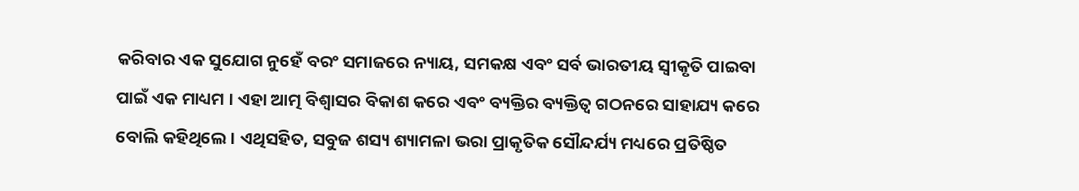କରିବାର ଏକ ସୁଯୋଗ ନୁହେଁ ବରଂ ସମାଜରେ ନ୍ୟାୟ, ସମକକ୍ଷ ଏବଂ ସର୍ବ ଭାରତୀୟ ସ୍ୱୀକୃତି ପାଇବା ପାଇଁ ଏକ ମାଧ୍ୟମ । ଏହା ଆତ୍ମ ବିଶ୍ୱାସର ବିକାଶ କରେ ଏବଂ ବ୍ୟକ୍ତିର ବ୍ୟକ୍ତିତ୍ୱ ଗଠନରେ ସାହାଯ୍ୟ କରେ ବୋଲି କହିଥିଲେ । ଏଥିସହିତ, ସବୁଜ ଶସ୍ୟ ଶ୍ୟାମଳା ଭରା ପ୍ରାକୃତିକ ସୌନ୍ଦର୍ଯ୍ୟ ମଧ୍ୟରେ ପ୍ରତିଷ୍ଠିତ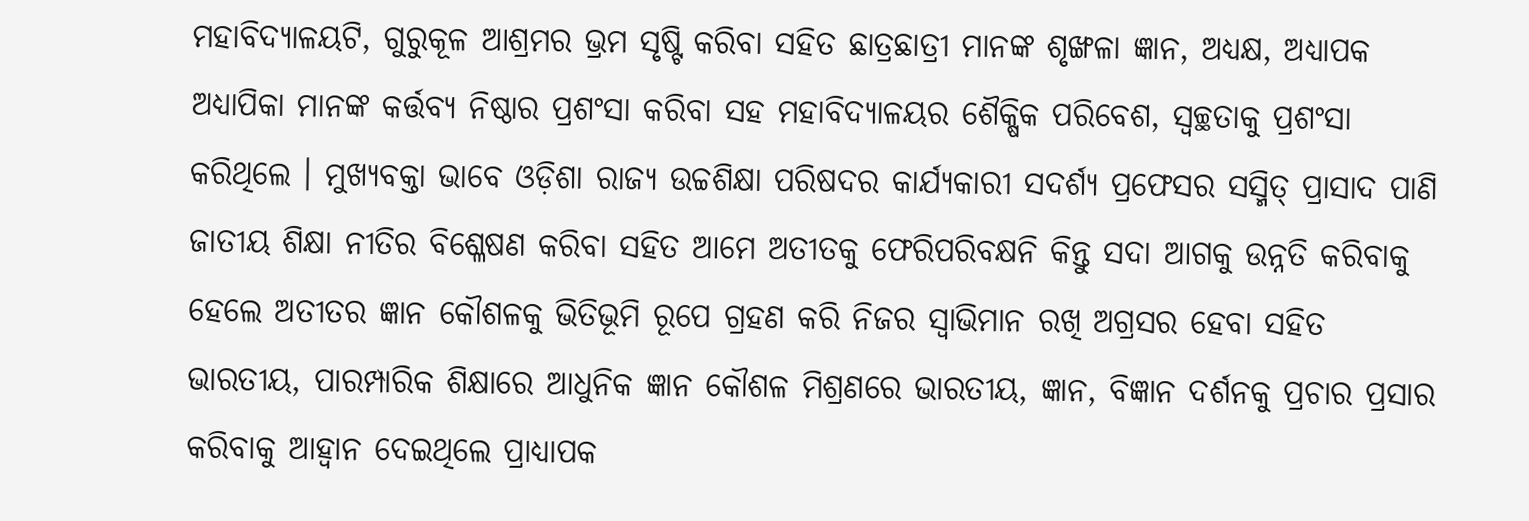ମହାବିଦ୍ୟାଳୟଟି, ଗୁରୁକୂଳ ଆଶ୍ରମର ଭ୍ରମ ସୃଷ୍ଟି କରିବା ସହିତ ଛାତ୍ରଛାତ୍ରୀ ମାନଙ୍କ ଶୃଙ୍ଖଳା ଜ୍ଞାନ, ଅଧ୍ୟକ୍ଷ, ଅଧ୍ୟାପକ ଅଧ୍ୟାପିକା ମାନଙ୍କ କର୍ତ୍ତବ୍ୟ ନିଷ୍ଠାର ପ୍ରଶଂସା କରିବା ସହ ମହାବିଦ୍ୟାଳୟର ଶୈକ୍ଷିକ ପରିବେଶ, ସ୍ୱଚ୍ଛତାକୁ ପ୍ରଶଂସା କରିଥିଲେ । ମୁଖ୍ୟବକ୍ତା ଭାବେ ଓଡ଼ିଶା ରାଜ୍ୟ ଉଚ୍ଚଶିକ୍ଷା ପରିଷଦର କାର୍ଯ୍ୟକାରୀ ସଦର୍ଶ୍ୟ ପ୍ରଫେସର ସସ୍ମିତ୍ ପ୍ରାସାଦ ପାଣି ଜାତୀୟ ଶିକ୍ଷା ନୀତିର ବିଶ୍ଳେଷଣ କରିବା ସହିତ ଆମେ ଅତୀତକୁ ଫେରିପରିବକ୍ଷନି କିନ୍ତୁ ସଦା ଆଗକୁ ଉନ୍ନତି କରିବାକୁ ହେଲେ ଅତୀତର ଜ୍ଞାନ କୌଶଳକୁ ଭିତିଭୂମି ରୂପେ ଗ୍ରହଣ କରି ନିଜର ସ୍ୱାଭିମାନ ରଖି ଅଗ୍ରସର ହେବା ସହିତ ଭାରତୀୟ, ପାରମ୍ପାରିକ ଶିକ୍ଷାରେ ଆଧୁନିକ ଜ୍ଞାନ କୌଶଳ ମିଶ୍ରଣରେ ଭାରତୀୟ, ଜ୍ଞାନ, ବିଜ୍ଞାନ ଦର୍ଶନକୁ ପ୍ରଚାର ପ୍ରସାର କରିବାକୁ ଆହ୍ୱାନ ଦେଇଥିଲେ ପ୍ରାଧ୍ୟାପକ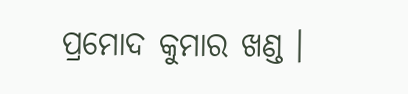ପ୍ରମୋଦ କୁମାର ଖଣ୍ଡ ।